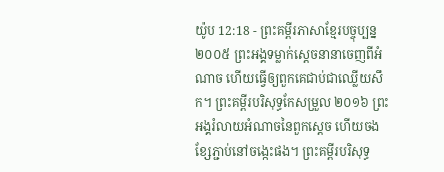យ៉ូប 12:18 - ព្រះគម្ពីរភាសាខ្មែរបច្ចុប្បន្ន ២០០៥ ព្រះអង្គទម្លាក់ស្ដេចនានាចេញពីអំណាច ហើយធ្វើឲ្យពួកគេជាប់ជាឈ្លើយសឹក។ ព្រះគម្ពីរបរិសុទ្ធកែសម្រួល ២០១៦ ព្រះអង្គរំលាយអំណាចនៃពួកស្តេច ហើយចងខ្សែភ្ជាប់នៅចង្កេះផង។ ព្រះគម្ពីរបរិសុទ្ធ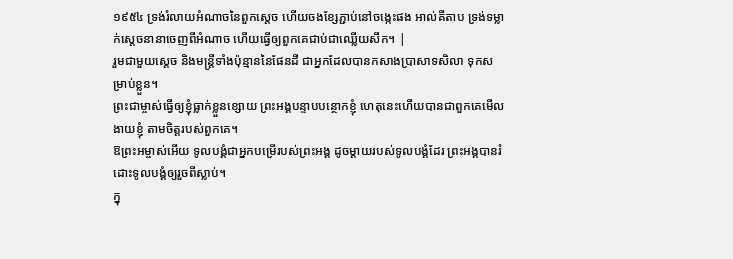១៩៥៤ ទ្រង់រំលាយអំណាចនៃពួកស្តេច ហើយចងខ្សែភ្ជាប់នៅចង្កេះផង អាល់គីតាប ទ្រង់ទម្លាក់ស្ដេចនានាចេញពីអំណាច ហើយធ្វើឲ្យពួកគេជាប់ជាឈ្លើយសឹក។ |
រួមជាមួយស្ដេច និងមន្ត្រីទាំងប៉ុន្មាននៃផែនដី ជាអ្នកដែលបានកសាងប្រាសាទសិលា ទុកសម្រាប់ខ្លួន។
ព្រះជាម្ចាស់ធ្វើឲ្យខ្ញុំធ្លាក់ខ្លួនខ្សោយ ព្រះអង្គបន្ទាបបន្ថោកខ្ញុំ ហេតុនេះហើយបានជាពួកគេមើលងាយខ្ញុំ តាមចិត្តរបស់ពួកគេ។
ឱព្រះអម្ចាស់អើយ ទូលបង្គំជាអ្នកបម្រើរបស់ព្រះអង្គ ដូចម្ដាយរបស់ទូលបង្គំដែរ ព្រះអង្គបានរំដោះទូលបង្គំឲ្យរួចពីស្លាប់។
ក្នុ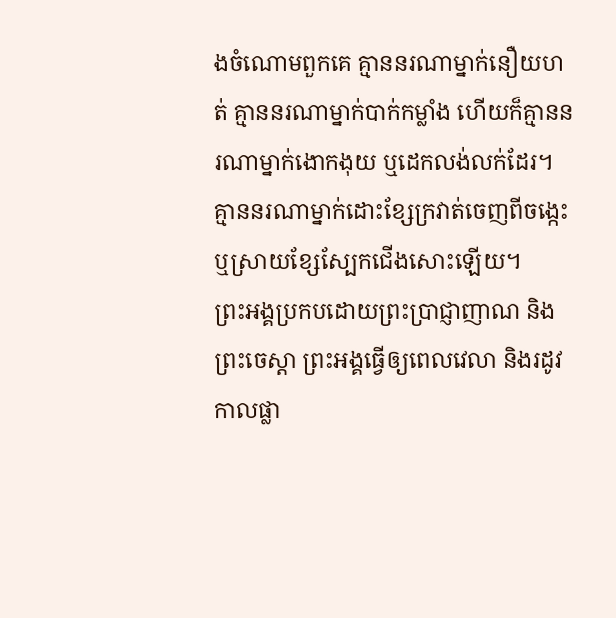ងចំណោមពួកគេ គ្មាននរណាម្នាក់នឿយហត់ គ្មាននរណាម្នាក់បាក់កម្លាំង ហើយក៏គ្មាននរណាម្នាក់ងោកងុយ ឬដេកលង់លក់ដែរ។ គ្មាននរណាម្នាក់ដោះខ្សែក្រវាត់ចេញពីចង្កេះ ឬស្រាយខ្សែស្បែកជើងសោះឡើយ។
ព្រះអង្គប្រកបដោយព្រះប្រាជ្ញាញាណ និងព្រះចេស្ដា ព្រះអង្គធ្វើឲ្យពេលវេលា និងរដូវកាលផ្លា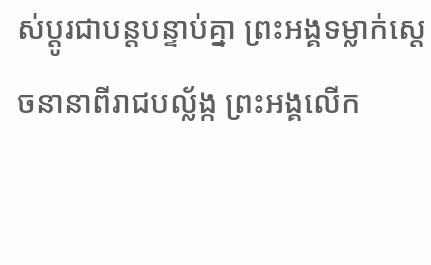ស់ប្ដូរជាបន្តបន្ទាប់គ្នា ព្រះអង្គទម្លាក់ស្ដេចនានាពីរាជបល្ល័ង្ក ព្រះអង្គលើក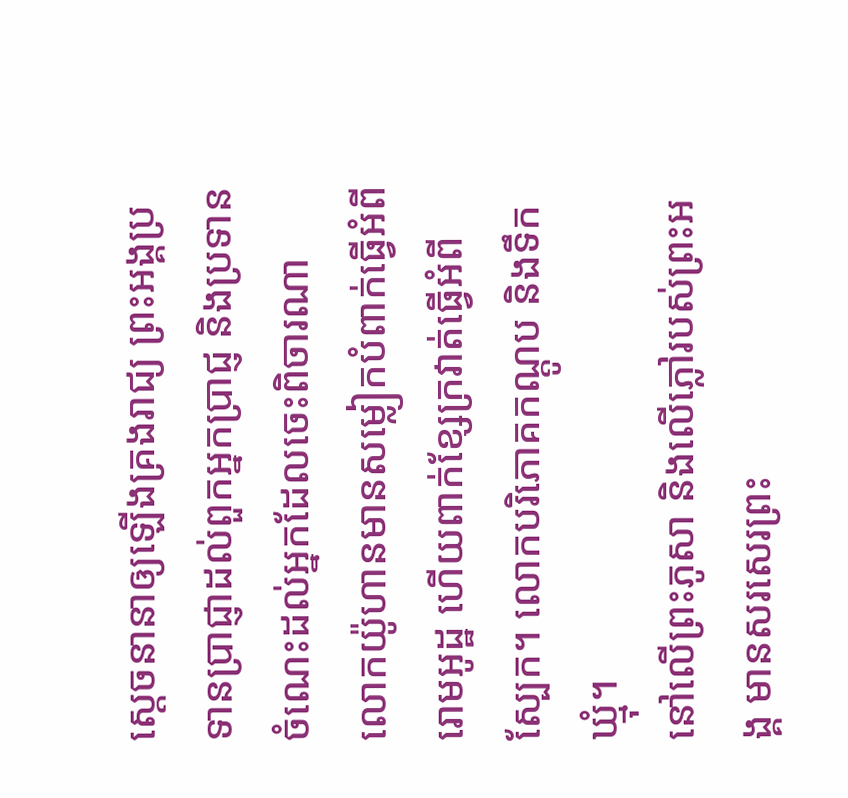ស្ដេចនានាឲ្យឡើងគ្រងរាជ្យ ព្រះអង្គប្រទានប្រាជ្ញាដល់ពួកអ្នកប្រាជ្ញ និងប្រទានចំណេះដល់អ្នកដែលចេះពិចារណា
លោកយ៉ូហានមានសម្លៀកបំពាក់ធ្វើអំពីរោមអូដ្ឋ ហើយពាក់ខ្សែក្រវាត់ធ្វើអំពីស្បែក។ លោកបរិភោគកណ្ដូប និងទឹកឃ្មុំ។
នៅលើព្រះភូសា និងលើភ្លៅរបស់ព្រះអង្គ មានសរសេរព្រះ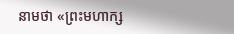នាមថា «ព្រះមហាក្ស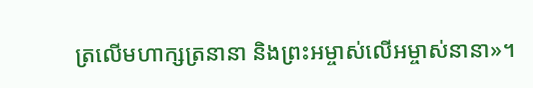ត្រលើមហាក្សត្រនានា និងព្រះអម្ចាស់លើអម្ចាស់នានា»។